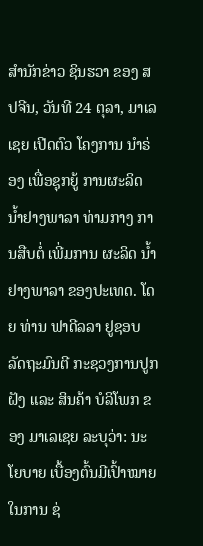ສຳນັກຂ່າວ ຊິນຮວາ ຂອງ ສປຈີນ, ວັນທີ 24 ຕຸລາ, ມາເລເຊຍ ເປີດຕົວ ໂຄງການ ນໍາຣ່ອງ ເພື່ອຊຸກຍູ້ ການຜະລິດ ນ້ຳຢາງພາລາ ທ່າມກາງ ການສືບຕໍ່ ເພີ່ມການ ຜະລິດ ນ້ຳຢາງພາລາ ຂອງປະເທດ. ໂດຍ ທ່ານ ຟາດີລລາ ຢູຊອບ ລັດຖະມົນຕີ ກະຊວງການປູກຝັງ ແລະ ສິນຄ້າ ບໍລິໂພກ ຂອງ ມາເລເຊຍ ລະບຸວ່າ: ນະໂຍບາຍ ເບື້ອງຕົ້ນມີເປົ້າໝາຍ ໃນການ ຊ່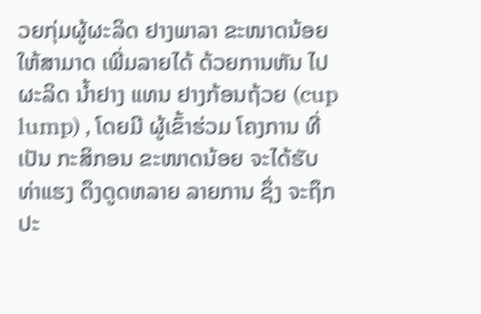ວຍກຸ່ມຜູ້ຜະລິດ ຢາງພາລາ ຂະໜາດນ້ອຍ ໃຫ້ສາມາດ ເພີ່ມລາຍໄດ້ ດ້ວຍການຫັນ ໄປຜະລິດ ນໍ້າຢາງ ແທນ ຢາງກ້ອນຖ້ວຍ (cup lump) , ໂດຍມີ ຜູ້ເຂົ້າຮ່ວມ ໂຄງການ ທີ່ເປັນ ກະສິກອນ ຂະໜາດນ້ອຍ ຈະໄດ້ຮັບ ທ່າແຮງ ດຶງດູດຫລາຍ ລາຍການ ຊຶ່ງ ຈະຖຶກ ປະ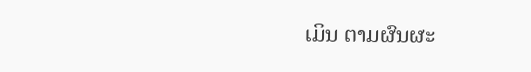ເມິນ ຕາມຜົນຜະ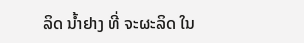ລິດ ນໍ້າຢາງ ທີ່ ຈະຜະລິດ ໃນ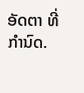ອັດຕາ ທີ່ກຳນົດ.